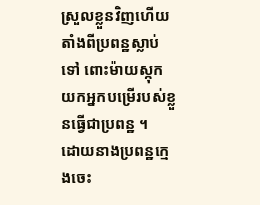ស្រួលខ្លួនវិញហើយ
តាំងពីប្រពន្ឋស្លាប់ទៅ ពោះម៉ាយស្កុកយកអ្នកបម្រើរបស់ខ្លួនធ្វើជាប្រពន្ឋ ។
ដោយនាងប្រពន្ឋក្មេងចេះ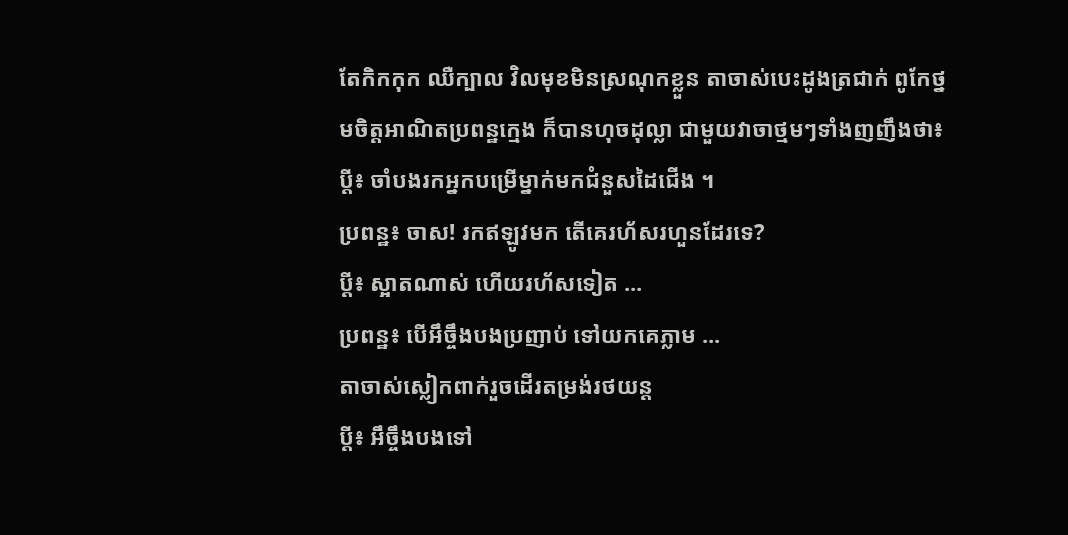តែកិកកុក ឈឺក្បាល វិលមុខមិនស្រណុកខ្លួន តាចាស់បេះដូងត្រជាក់ ពូកែថ្នមចិត្តអាណិតប្រពន្ឋក្មេង ក៏បានហុចដុល្លា ជាមួយវាចាថ្មមៗទាំងញញឹងថា៖
ប្តី៖ ចាំបងរកអ្នកបម្រើម្នាក់មកជំនួសដៃជើង ។
ប្រពន្ឋ៖ ចាស! រកឥឡូវមក តើគេរហ័សរហួនដែរទេ?
ប្តី៖ ស្អាតណាស់ ហើយរហ័សទៀត ...
ប្រពន្ឋ៖ បើអឹច្ចឹងបងប្រញាប់ ទៅយកគេភ្លាម ...
តាចាស់ស្លៀកពាក់រួចដើរតម្រង់រថយន្ត
ប្តី៖ អឹច្ចឹងបងទៅ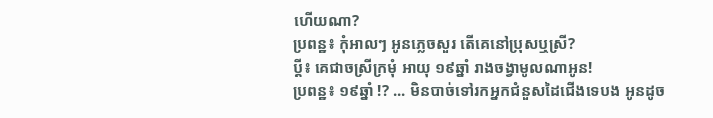ហើយណា?
ប្រពន្ឋ៖ កុំអាលៗ អូនភ្លេចសួរ តើគេនៅប្រុសឬស្រី?
ប្តី៖ គេជាចស្រីក្រមុំ អាយុ ១៩ឆ្នាំ រាងចង្វាមូលណាអូន!
ប្រពន្ឋ៖ ១៩ឆ្នាំ !? ... មិនបាច់ទៅរកអ្នកជំនួសដៃជើងទេបង អូនដូច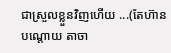ជាស្រួលខ្លួនវិញហើយ ...(តែហ៊ានបណ្តោយ តាចា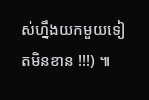ស់ហ្នឹងយកមួយទៀតមិនខាន !!!) ៕